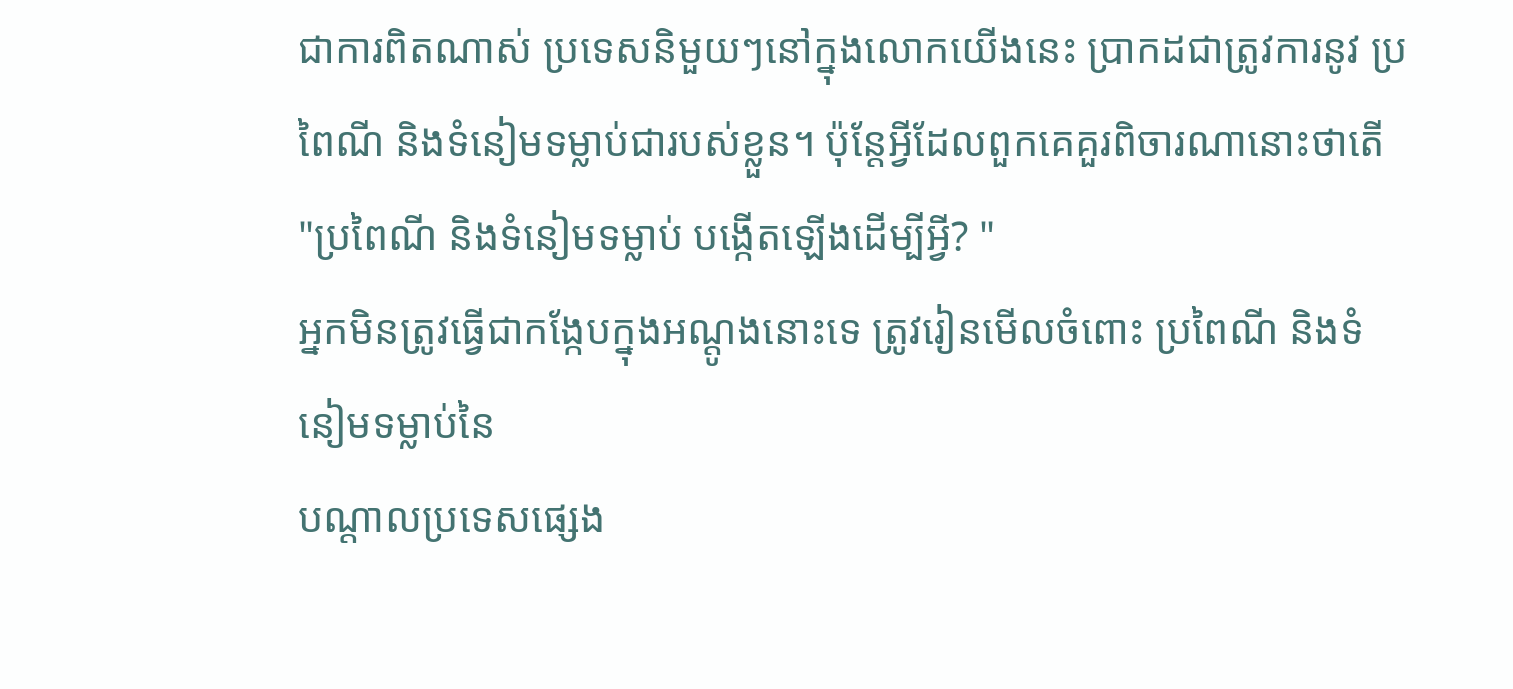ជាការពិតណាស់ ប្រទេសនិមួយៗនៅក្នុងលោកយើងនេះ ប្រាកដជាត្រូវការនូវ ប្រពៃណី និងទំនៀមទម្លាប់ជារបស់ខ្លួន។ ប៉ុន្តែអ្វីដែលពួកគេគួរពិចារណានោះថាតើ "ប្រពៃណី និងទំនៀមទម្លាប់ បង្កើតឡើងដើម្បីអ្វី? "
អ្នកមិនត្រូវធ្វើជាកង្កែបក្នុងអណ្តូងនោះទេ ត្រូវរៀនមើលចំពោះ ប្រពៃណី និងទំនៀមទម្លាប់នៃ
បណ្តាលប្រទេសផ្សេង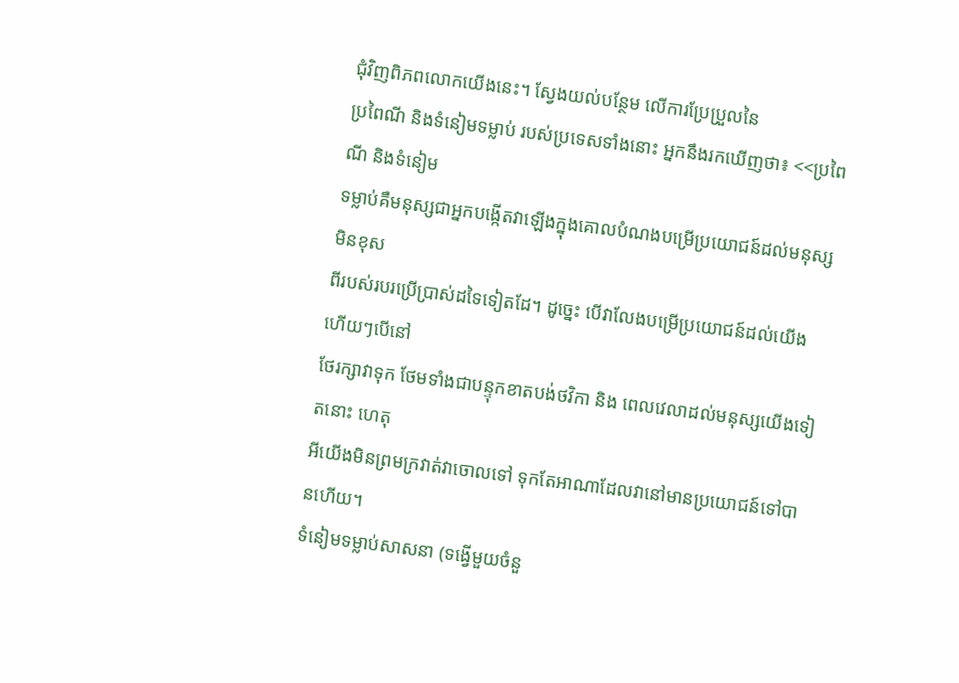ជុំវិញពិភពលោកយើងនេះ។ ស្វែងយល់បន្ថែម លើការប្រែប្រួលនៃ
ប្រពៃណី និងទំនៀមទម្លាប់ របស់ប្រទេសទាំងនោះ អ្នកនឹងរកឃើញថា៖ <<ប្រពៃណី និងទំនៀម
ទម្លាប់គឺមនុស្សជាអ្នកបង្កើតវាឡើងក្នុងគោលបំណងបម្រើប្រយោជន៍ដល់មនុស្សមិនខុស
ពីរបស់របរប្រើប្រាស់ដទៃទៀតដែ។ ដូច្នេះ បើវាលែងបម្រើប្រយោជន៍ដល់យើងហើយៗបើនៅ
ថែរក្សាវាទុក ថែមទាំងជាបន្ទុកខាតបង់ថវិកា និង ពេលវេលាដល់មនុស្សយើងទៀតនោះ ហេតុ
អីយើងមិនព្រមក្រវាត់វាចោលទៅ ទុកតែអាណាដែលវានៅមានប្រយោជន៍ទៅបានហើយ។
ទំនៀមទម្លាប់សាសនា (ទង្វើមួយចំនួ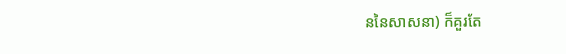ននៃសាសនា) ក៏គួរតែ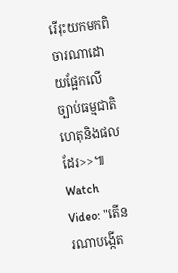រើរុះយកមកពិចារណាដោយផ្អែកលើ
ច្បាប់ធម្មជាតិ ហេតុនិងផល ដែរ>>៕
Watch Video: "តើនរណាបង្កើត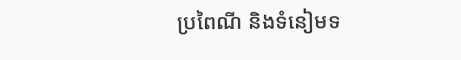ប្រពៃណី និងទំនៀមទ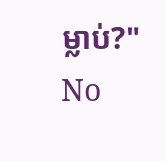ម្លាប់?"
No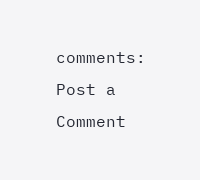comments:
Post a Comment